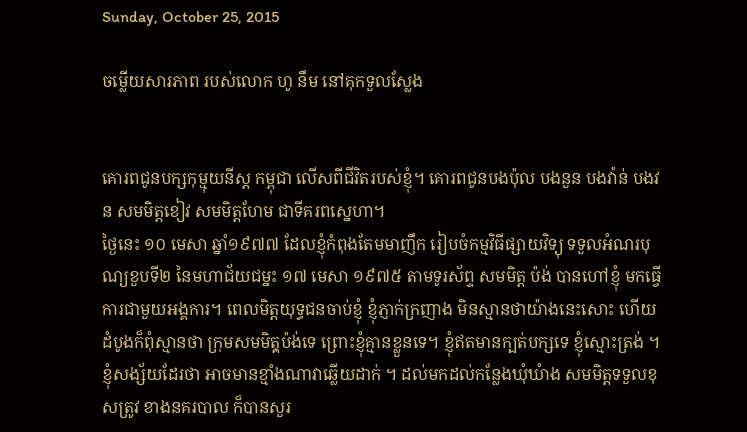Sunday, October 25, 2015

ចម្លើយសារភាព របស់លោក ហូ នឹម នៅគុកទួលស្លែង


គោរពជូនបក្សកុម្មុយនីស្ត កម្ពុជា លើសពីជីវិតរបស់ខ្ញុំ។ គោរពជូនបងប៉ុល បងនួន បងវ៉ាន់ បងវន សមមិត្តខៀវ សមមិត្តហែម ជាទីគរពស្នេហា។
ថ្ងៃនេះ ១០ មេសា ឆ្នាំ១៩៧៧ ដែលខ្ញុំកំពុងតែមមាញឹក រៀបចំកម្មវិធីផ្សាយវិទ្យុ ទទួលអំណរបុណ្យខួបទី២ នៃមហាជ័យជម្នះ ១៧ មេសា ១៩៧៥ តាមទូរស័ព្ទ សមមិត្ត ប៉ង់ បានហៅខ្ញុំ មកធ្វើការជាមួយអង្គការ។ ពេលមិត្តយុទ្ធជនចាប់ខ្ញុំ ខ្ញុំភ្ញាក់ក្រញាង មិនស្មានថាយ៉ាងនេះសោះ ហើយដំបូងក៏ពុំស្មានថា ក្រុមសមមិតុ្តប៉ង់ទេ ព្រោះខ្ញុំគ្មានខ្លួនទេ។ ខ្ញុំឥតមានក្បត់បក្សទេ ខ្ញុំស្មោះត្រង់ ។ ខ្ញុំសង្ស័យដែរថា អាចមានខ្មាំងណាវាឆ្លើយដាក់ ។ ដល់មកដល់កន្លែងឃុំឃំាង សមមិត្តទទួលខុសត្រូវ ខាងនគរបាល ក៏បានសួរ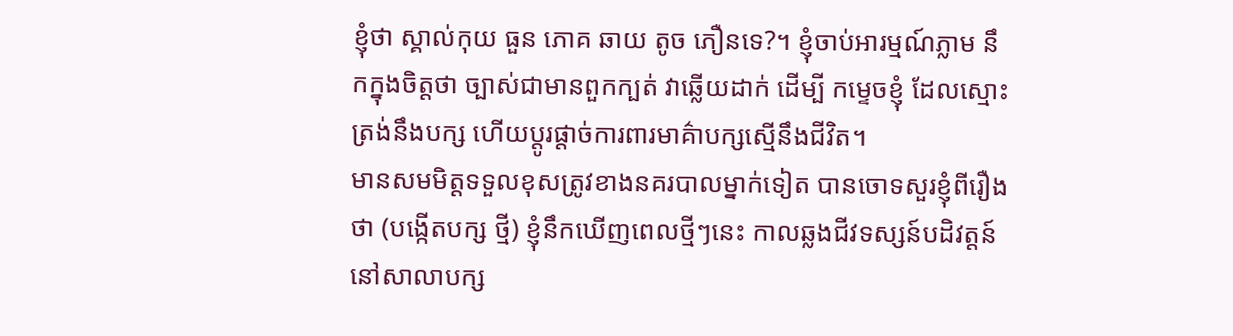ខ្ញុំថា ស្គាល់កុយ ធួន ភោគ ឆាយ តូច ភឿនទេ?។ ខ្ញុំចាប់អារម្មណ៍ភ្លាម នឹកក្នុងចិត្តថា ច្បាស់ជាមានពួកក្បត់ វាឆ្លើយដាក់ ដើម្បី កម្ទេចខ្ញុំ ដែលស្មោះត្រង់នឹងបក្ស ហើយប្តូរផ្តាច់ការពារមាគ៌ាបក្សស្មើនឹងជីវិត។
មានសមមិត្តទទួលខុសត្រូវខាងនគរបាលម្នាក់ទៀត បានចោទសួរខ្ញុំពីរឿងថា (បង្កើតបក្ស ថ្មី) ខ្ញុំនឹកឃើញពេលថ្មីៗនេះ កាលឆ្លងជីវទស្សន៍បដិវត្តន៍ នៅសាលាបក្ស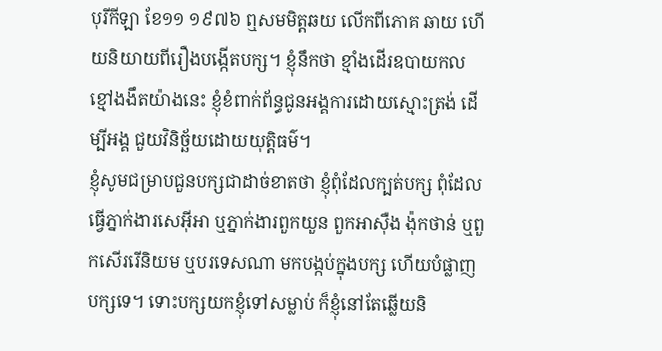បុរីកីឡា ខែ១១ ១៩៧៦ ឮសមមិត្តឆយ លើកពីភោគ ឆាយ ហើយនិយាយពីរឿងបង្កើតបក្ស។ ខ្ញុំនឹកថា ខ្មាំងដើរឧបាយកលខ្មៅងងឹតយ៉ាងនេះ ខ្ញុំខំពាក់ព័ន្ធជូនអង្គការដោយស្មោះត្រង់ ដើម្បីអង្គ ជួយវិនិច្ឆ័យដោយយុត្តិធម៌។
ខ្ញុំសូមជម្រាបជួនបក្សជាដាច់ខាតថា ខ្ញុំពុំដែលក្បត់បក្ស ពុំដែលធ្វើភ្នាក់ងារសេអ៊ីអា ឬភ្នាក់ងារពួកយួន ពួកអាស៊ឺង ង៉ុកថាន់ ឬពួកសើររើនិយម ឬបរទេសណា មកបង្កប់ក្នុងបក្ស ហើយបំផ្លាញបក្សទេ។ ទោះបក្សយកខ្ញុំទៅសម្លាប់ ក៏ខ្ញុំនៅតែឆ្លើយនិ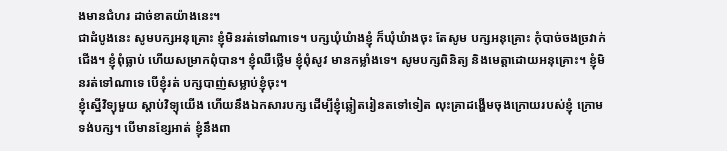ងមានជំហរ ដាច់ខាតយ៉ាងនេះ។
ជាដំបូងនេះ សូមបក្សអនុគ្រោះ ខ្ញុំមិនរត់ទៅណាទេ។ បក្សឃុំឃំាងខ្ញុំ ក៏ឃុំឃំាងចុះ តែសូម បក្សអនុគ្រោះ កុំបាច់ចងច្រវាក់ជើង។ ខ្ញុំពុំធ្លាប់ ហើយសម្រាកពុំបាន។ ខ្ញុំឈឺថ្លើម ខ្ញុំពុំសូវ មានកម្លាំងទេ។ សូមបក្សពិនិត្យ និងមេត្តាដោយអនុគ្រោះ។ ខ្ញុំមិនរត់ទៅណាទេ បើខ្ញុំរត់ បក្សបាញ់សម្លាប់ខ្ញុំចុះ។
ខ្ញុំស្នើវិទ្យុមួយ ស្តាប់វិទ្យុយើង ហើយនឹងឯកសារបក្ស ដើម្បីខ្ញុំឆ្លៀតរៀនតទៅទៀត លុះគ្រាដង្ហើមចុងក្រោយរបស់ខ្ញុំ ក្រោមទង់បក្ស។ បើមានខ្សែអាត់ ខ្ញុំនឹងពា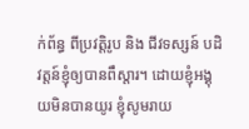ក់ព័ន្ធ ពីប្រវត្តិរូប និង ជីវទស្សន៍ បដិវត្តន៍ខ្ញុំឲ្យបានពឹស្តារ។ ដោយខ្ញុំអង្គុយមិនបានយូរ ខ្ញុំសូមរាយ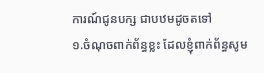ការណ៍ជូនបក្ស ជាបឋមដូចតទៅ
១.ចំណុចពាក់ព័ន្ធខ្លះ ដែលខ្ញុំពាក់ព័ន្ធសូម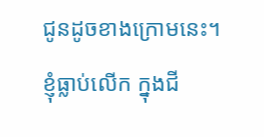ជូនដូចខាងក្រោមនេះ។
ខ្ញុំធ្លាប់លើក ក្នុងជី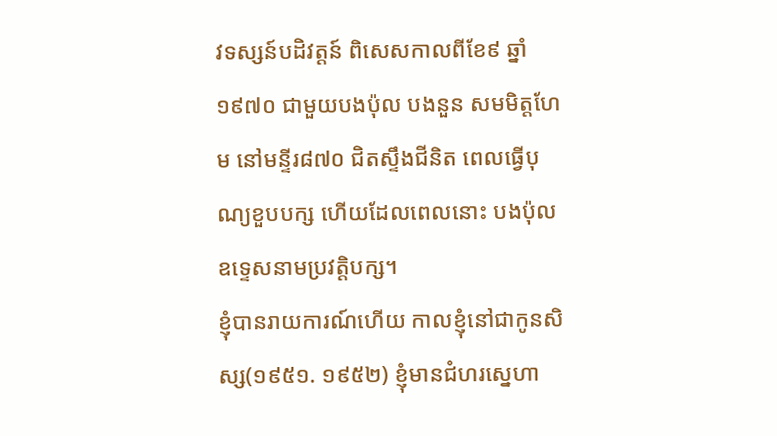វទស្សន៍បដិវត្តន៍ ពិសេសកាលពីខែ៩ ឆ្នាំ១៩៧០ ជាមួយបងប៉ុល បងនួន សមមិត្តហែម នៅមន្ទីរ៨៧០ ជិតស្ទឹងជីនិត ពេលធ្វើបុណ្យខួបបក្ស ហើយដែលពេលនោះ បងប៉ុល ឧទ្ទេសនាមប្រវត្តិបក្ស។
ខ្ញុំបានរាយការណ៍ហើយ កាលខ្ញុំនៅជាកូនសិស្ស(១៩៥១. ១៩៥២) ខ្ញុំមានជំហរស្នេហា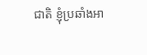ជាតិ ខ្ញុំប្រឆាំងអា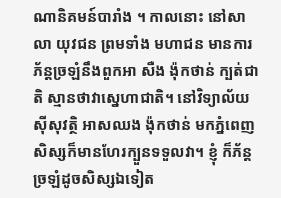ណានិគមន៍បារាំង ។ កាលនោះ នៅសាលា យុវជន ព្រមទាំង មហាជន មានការភ័ន្តច្រឡំនឹងពួកអា សឺង ង៉ុកថាន់ ក្បត់ជាតិ ស្មានថាវាស្នេហាជាតិ។ នៅវិទ្យាល័យស៊ីសុវត្ថិ អាសឈង ង៉ុកថាន់ មកភ្នំពេញ សិស្សក៏មានហែរក្បួនទទួលវា។ ខ្ញុំ ក៏ភ័ន្តច្រឡំដូចសិស្សឯទៀត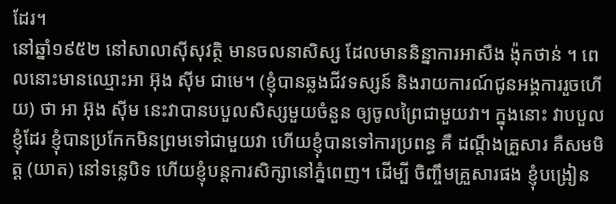ដែរ។
នៅឆ្នាំ១៩៥២ នៅសាលាស៊ីសុវត្ថិ មានចលនាសិស្ស ដែលមាននិន្នាការអាសឺង ង៉ុកថាន់ ។ ពេលនោះមានឈ្មោះអា អ៊ុង ស៊ីម ជាមេ។ (ខ្ញុំបានឆ្លងជីវទស្សន៍ និងរាយការណ៍ជូនអង្គការរួចហើយ) ថា អា អ៊ុង ស៊ីម នេះវាបានបបួលសិស្សមួយចំនួន ឲ្យចូលព្រៃជាមួយវា។ ក្នុងនោះ វាបបួលខ្ញុំដែរ ខ្ញុំបានប្រកែកមិនព្រមទៅជាមួយវា ហើយខ្ញុំបានទៅការប្រពន្ធ គឺ ដណ្តឹងគ្រួសារ គឺសមមិត្ត (យាត) នៅទន្លេបិទ ហើយខ្ញុំបន្តការសិក្សានៅភ្នំពេញ។ ដើម្បី ចិញ្ចឹមគ្រួសារផង ខ្ញុំបង្រៀន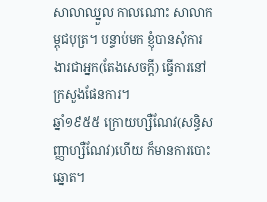សាលាឈ្នួល កាលណោះ សាលាកម្ពុជបុត្រ។ បន្ទាប់មក ខ្ញុំបានសុំការងារជាអ្នក(តែងសេចក្តី) ធ្វើការនៅក្រសួងផែនការ។
ឆ្នាំ១៩៥៥ ក្រោយហ្សឺណែវ(សន្ធិសញ្ញាហ្សឺណែវ)ហើយ ក៏មានការបោះឆ្នោត។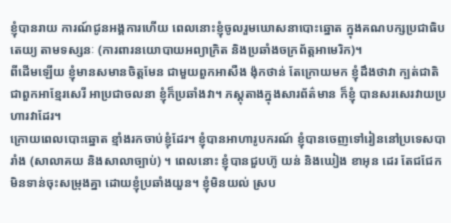ខ្ញុំបានរាយ ការណ៍ជូនអង្គការហើយ ពេលនោះខ្ញុំចូលរួមឃោសនាបោះឆ្នោត ក្នុងគណបក្សប្រជាធិបតេយ្យ តាមទស្សនៈ (ការពារនយោបាយអព្យាក្រិត និងប្រឆាំងចក្រព័ត្តអាមេរិក)។
ពីដើមឡើយ ខ្ញុំមានសមានចិត្តមែន ជាមួយពួកអាសឺង ង៉ុកថាន់ តែក្រោយមក ខ្ញុំដឹងថាវា ក្បត់ជាតិ ជាពួកអាខ្មែរសេរី អាប្រជាចលនា ខ្ញុំក៏ប្រឆាំងវា។ ភស្តុតាងក្នុងសារព័ត៌មាន ក៏ខ្ញុំ បានសរសេរវាយប្រហារវាដែរ។
ក្រោយពេលបោះឆ្នោត ខ្មាំងរកចាប់ខ្ញុំដែរ។ ខ្ញុំបានអាហារូបករណ៍ ខ្ញុំបានចេញទៅរៀននៅប្រទេសបារាំង (សាលាគយ និងសាលាច្បាប់) ។ ពេលនោះ ខ្ញុំបានជួបហ៊ូ យន់ និងឃៀង ខាអុន ដេរ តែជជែកមិនទាន់ចុះសម្រុងគ្នា ដោយខ្ញុំប្រឆាំងយួន។ ខ្ញុំមិនយល់ ស្រប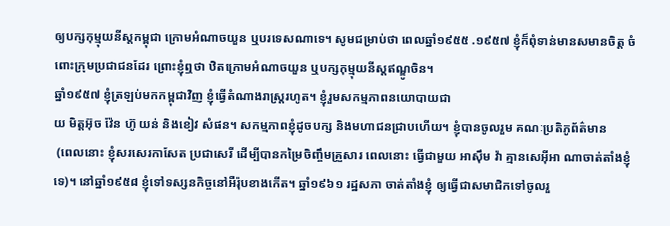ឲ្យបក្សកុម្មុយនីស្តកម្ពុជា ក្រោមអំណាចយួន ឬបរទេសណាទេ។ សូមជម្រាប់ថា ពេលឆ្នាំ១៩៥៥ .១៩៥៧ ខ្ញុំក៏ពុំទាន់មានសមានចិត្ត ចំពោះក្រុមប្រជាជនដែរ ព្រោះខ្ញុំឮថា ឋិតក្រោមអំណាចយួន ឬបក្សកុម្មុយនីស្តឥណ្ឌូចិន។
ឆ្នាំ១៩៥៧ ខ្ញុំត្រឡប់មកកម្ពុជាវិញ ខ្ញុំធ្វើតំណាងរាស្រ្តរហូត។ ខ្ញុំរួមសកម្មភាពនយោបាយជា
យ មិត្តអ៊ុច វ៉ែន ហ៊ូ យន់ និងខៀវ សំផន។ សកម្មភាពខ្ញុំដូចបក្ស និងមហាជនជ្រាបហើយ។ ខ្ញុំបានចូលរួម គណៈប្រតិភូព័ត៌មាន
 (ពេលនោះ ខ្ញុំសរសេរកាសែត ប្រជាសេរី ដើម្បីបានកម្រៃចិញ្ចឹមគ្រួសារ ពេលនោះ ធ្វើជាមួយ អាស៊ឹម វ៉ា គ្មានសេអ៊ីអា ណាចាត់តាំងខ្ញុំទេ)។ នៅឆ្នាំ១៩៥៨ ខ្ញុំទៅទស្សនកិច្ចនៅអឺរ៉ុបខាងកើត។ ឆ្នាំ១៩៦១ រដ្ឋសភា ចាត់តាំងខ្ញុំ ឲ្យធ្វើជាសមាជិកទៅចូលរួ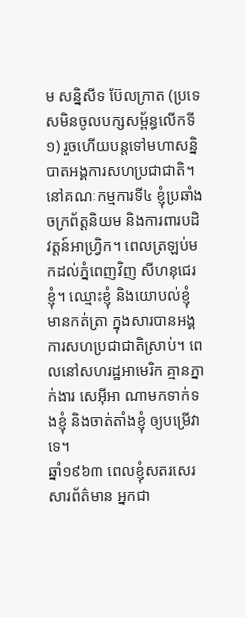ម សន្និសីទ ប៊ែលក្រាត (ប្រទេសមិនចូលបក្សសម្ព័ន្ធលើកទី១) រួចហើយបន្តទៅមហាសន្និបាតអង្គការសហប្រជាជាតិ។ នៅគណៈកម្មការទី៤ ខ្ញុំប្រឆាំងចក្រព័ត្តនិយម និងការពារបដិវត្តន៍អាហ្វ្រិក។ ពេលត្រឡប់មកដល់ភ្នំពេញវិញ សីហនុជេរខ្ញុំ។ ឈ្មោះខ្ញុំ និងយោបល់ខ្ញុំ មានកត់ត្រា ក្នុងសារបានអង្គការសហប្រជាជាតិស្រាប់។ ពេលនៅសហរដ្ឋអាមេរិក គ្មានភ្នាក់ងារ សេអ៊ីអា ណាមកទាក់ទងខ្ញុំ និងចាត់តាំងខ្ញុំ ឲ្យបម្រើវាទេ។
ឆ្នាំ១៩៦៣ ពេលខ្ញុំសតរសេរសារព័ត៌មាន អ្នកជា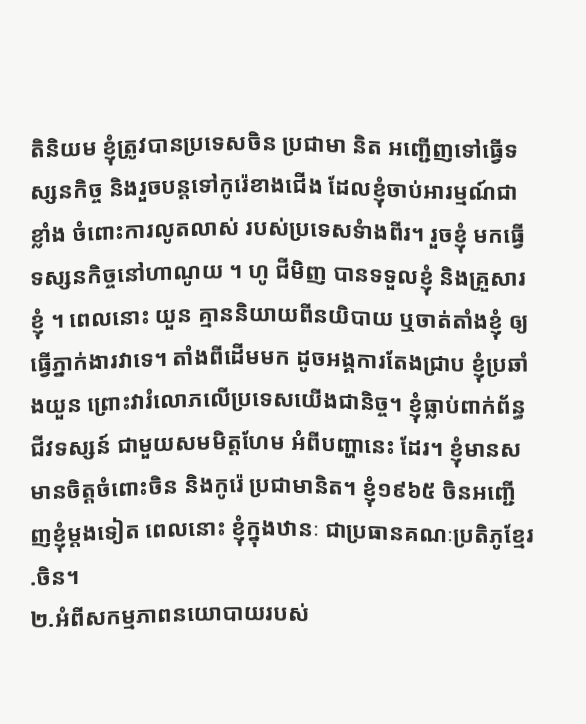តិនិយម ខ្ញុំត្រូវបានប្រទេសចិន ប្រជាមា និត អញ្ជើញទៅធ្វើទស្សនកិច្ច និងរួចបន្តទៅកូរ៉េខាងជើង ដែលខ្ញុំចាប់អារម្មណ៍ជាខ្លាំង ចំពោះការលូតលាស់ របស់ប្រទេសទំាងពីរ។ រួចខ្ញុំ មកធ្វើទស្សនកិច្ចនៅហាណូយ ។ ហូ ជីមិញ បានទទួលខ្ញុំ និងគ្រួសារខ្ញុំ ។ ពេលនោះ យួន គ្មាននិយាយពីនយិបាយ ឬចាត់តាំងខ្ញុំ ឲ្យធ្វើភ្នាក់ងារវាទេ។ តាំងពីដើមមក ដូចអង្គការតែងជ្រាប ខ្ញុំប្រឆាំងយួន ព្រោះវារំលោភលើប្រទេសយើងជានិច្ច។ ខ្ញុំធ្លាប់ពាក់ព័ន្ធជីវទស្សន៍ ជាមួយសមមិត្តហែម អំពីបញ្ហានេះ ដែរ។ ខ្ញុំមានសមានចិត្តចំពោះចិន និងកូរ៉េ ប្រជាមានិត។ ខ្ញុំ១៩៦៥ ចិនអញ្ជើញខ្ញុំម្តងទៀត ពេលនោះ ខ្ញុំក្នុងឋានៈ ជាប្រធានគណៈប្រតិភូខ្មែរ .ចិន។
២.អំពីសកម្មភាពនយោបាយរបស់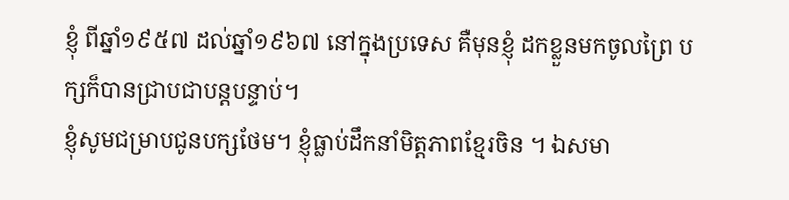ខ្ញុំ ពីឆ្នាំ១៩៥៧ ដល់ឆ្នាំ១៩៦៧ នៅក្នុងប្រទេស គឺមុនខ្ញុំ ដកខ្លួនមកចូលព្រៃ បក្សក៏បានជ្រាបជាបន្តបន្ទាប់។
ខ្ញុំសូមជម្រាបជូនបក្សថែម។ ខ្ញុំធ្លាប់ដឹកនាំមិត្តភាពខ្មែរចិន ។ ឯសមា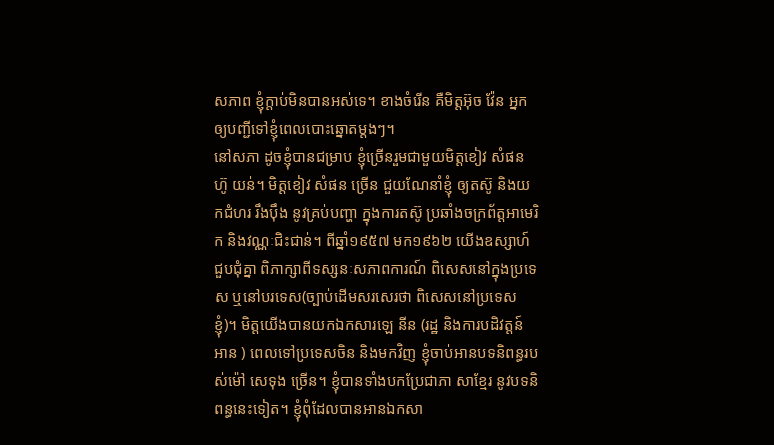សភាព ខ្ញុំក្តាប់មិនបានអស់ទេ។ ខាងចំរើន គឺមិត្តអ៊ុច វ៉ែន អ្នកឲ្យបញ្ជីទៅខ្ញុំពេលបោះឆ្នោតម្តងៗ។
នៅសភា ដូចខ្ញុំបានជម្រាប ខ្ញុំច្រើនរួមជាមួយមិត្តខៀវ សំផន ហ៊ូ យន់។ មិត្តខៀវ សំផន ច្រើន ជួយណែនាំខ្ញុំ ឲ្យតស៊ូ និងយកជំហរ រឹងប៉ឹង នូវគ្រប់បញ្ហា ក្នុងការតស៊ូ ប្រឆាំងចក្រព័ត្តអាមេរិក និងវណ្ណៈជិះជាន់។ ពីឆ្នាំ១៩៥៧ មក១៩៦២ យើងឧស្សាហ៍ជួបជុំគ្នា ពិភាក្សាពីទស្សនៈសភាពការណ៍ ពិសេសនៅក្នុងប្រទេស ឬនៅបរទេស(ច្បាប់ដើមសរសេរថា ពិសេសនៅប្រទេសខ្ញុំ)។ មិត្តយើងបានយកឯកសារឡេ នីន (រដ្ឋ និងការបដិវត្តន៍ អាន ) ពេលទៅប្រទេសចិន និងមកវិញ ខ្ញុំចាប់អានបទនិពន្ធរបស់ម៉ៅ សេទុង ច្រើន។ ខ្ញុំបានទាំងបកប្រែជាភា សាខ្មែរ នូវបទនិពន្ធនេះទៀត។ ខ្ញុំពុំដែលបានអានឯកសា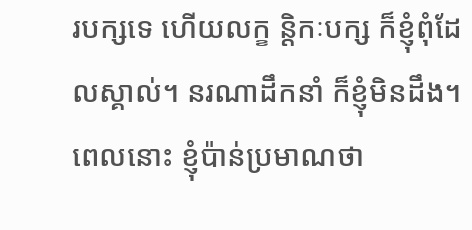របក្សទេ ហើយលក្ខ ន្តិកៈបក្ស ក៏ខ្ញុំពុំដែលស្គាល់។ នរណាដឹកនាំ ក៏ខ្ញុំមិនដឹង។ ពេលនោះ ខ្ញុំប៉ាន់ប្រមាណថា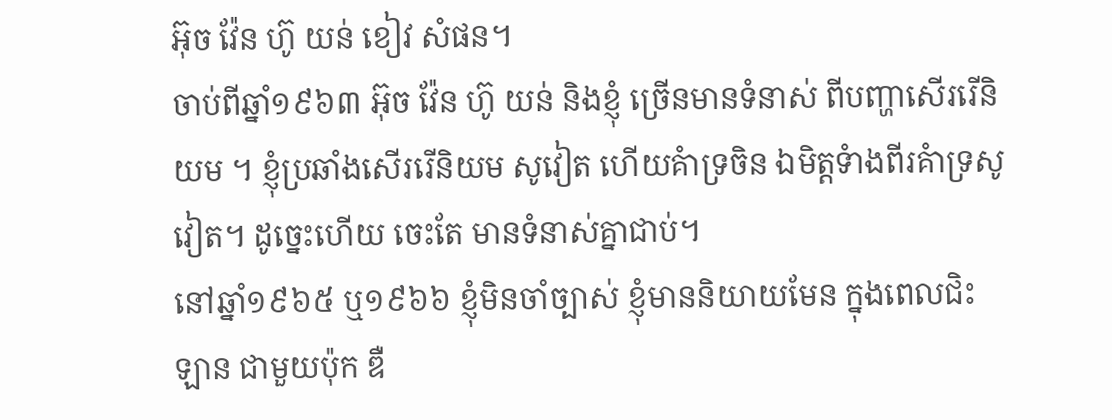អ៊ុច វ៉ែន ហ៊ូ យន់ ខៀវ សំផន។
ចាប់ពីឆ្នាំ១៩៦៣ អ៊ុច វ៉ែន ហ៊ូ យន់ និងខ្ញុំ ច្រើនមានទំនាស់ ពីបញ្ហាសើររើនិយម ។ ខ្ញុំប្រឆាំងសើររើនិយម សូវៀត ហើយគំាទ្រចិន ឯមិត្តទំាងពីរគំាទ្រសូវៀត។ ដូច្នេះហើយ ចេះតែ មានទំនាស់គ្នាជាប់។
នៅឆ្នាំ១៩៦៥ ឬ១៩៦៦ ខ្ញុំមិនចាំច្បាស់ ខ្ញុំមាននិយាយមែន ក្នុងពេលជិះឡាន ជាមួយប៉ុក ឌឺ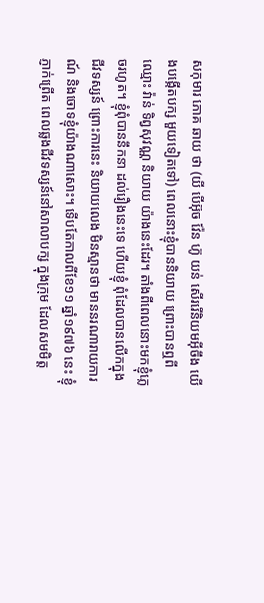សកុមារ ភោគ ឆាយ ថា (យី បើអ៊ុច វ៉ែន ហ៊ូ យន់ សើររើនិយមអ៊ីចឹង យើងបង្កើតបក្ស មួយទៀតទៅ) ពេលនោះខ្ញុំបាននិយាយ ព្រោះបានឮពីឈ្មោះ វ៉ាន់ ទិព្វសុវណ្ណ និយាយ យ៉ាងនេះដែរ។ តាំងពីពេលនោះមកខ្ញុំភ្លេចរហូត។ ខ្ញុំពុំបាននឹកនា ដល់រឿងនេះទេ ហើយខ្ញុំ ពុំដែលបានលើកក្នុងជីវទស្សន៍ ព្រោះការនេះ និយាយលេង មិនស្មានថា មាននរណារាយការណ៍ និងចោទខ្ញុំយ៉ាងណាសោះ។ ទើបតែកាលពីខែ១១ ឆ្នាំ១៩៧៦ នេះ ខ្ញុំភ្ញាក់ព្រើត ពេលឆ្លងជីវទស្សន៍នៅសាលាបក្ស ក្នុងក្រុម ដែលសមមិត្ត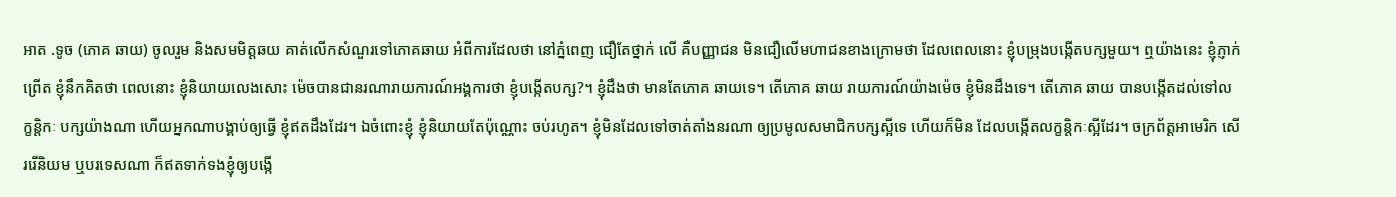អាត .ទូច (ភោគ ឆាយ) ចូលរួម និងសមមិត្តឆយ គាត់លើកសំណួរទៅភោគឆាយ អំពីការដែលថា នៅភ្នំពេញ ជឿតែថ្នាក់ លើ គឺបញ្ញាជន មិនជឿលើមហាជនខាងក្រោមថា ដែលពេលនោះ ខ្ញុំបម្រុងបង្កើតបក្សមួយ។ ឮយ៉ាងនេះ ខ្ញុំភ្ញាក់ព្រើត ខ្ញុំនឹកគិតថា ពេលនោះ ខ្ញុំនិយាយលេងសោះ ម៉េចបានជានរណារាយការណ៍អង្គការថា ខ្ញុំបង្កើតបក្ស?។ ខ្ញុំដឹងថា មានតែភោគ ឆាយទេ។ តើភោគ ឆាយ រាយការណ៍យ៉ាងម៉េច ខ្ញុំមិនដឹងទេ។ តើភោគ ឆាយ បានបង្កើតដល់ទៅលក្ខន្តិកៈ បក្សយ៉ាងណា ហើយអ្នកណាបង្គាប់ឲ្យធ្វើ ខ្ញុំឥតដឹងដែរ។ ឯចំពោះខ្ញុំ ខ្ញុំនិយាយតែប៉ុណ្ណោះ ចប់រហូត។ ខ្ញុំមិនដែលទៅចាត់តាំងនរណា ឲ្យប្រមូលសមាជិកបក្សស្អីទេ ហើយក៏មិន ដែលបង្កើតលក្ខន្តិកៈស្អីដែរ។ ចក្រព័ត្តអាមេរិក សើររើនិយម ឬបរទេសណា ក៏ឥតទាក់ទងខ្ញុំឲ្យបង្កើ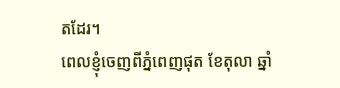តដែរ។
ពេលខ្ញុំចេញពីភ្នំពេញផុត ខែតុលា ឆ្នាំ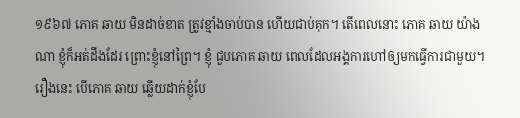១៩៦៧ ភោគ ឆាយ មិនដាច់ខាត ត្រូវខ្មាំងចាប់បាន ហើយជាប់គុក។ តើពេលនោះ ភោគ ឆាយ យ៉ាងណា ខ្ញុំក៏អត់ដឹងដែរ ព្រោះខ្ញុំនៅព្រៃ។ ខ្ញុំ ជួបភោគ ឆាយ ពេលដែលអង្គការហៅឲ្យមកធ្វើការជាមួយ។ រឿងនេះ បើភោគ ឆាយ ឆ្លើយដាក់ខ្ញុំបែ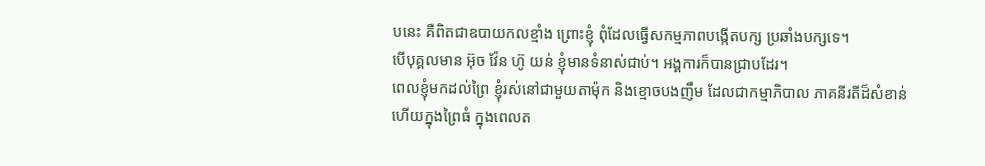បនេះ គឺពិតជាឧបាយកលខ្មាំង ព្រោះខ្ញុំ ពុំដែលធ្វើសកម្មភាពបង្កើតបក្ស ប្រឆាំងបក្សទេ។
បើបុគ្គលមាន អ៊ុច វ៉ែន ហ៊ូ យន់ ខ្ញុំមានទំនាស់ជាប់។ អង្គការក៏បានជ្រាបដែរ។
ពេលខ្ញុំមកដល់ព្រៃ ខ្ញុំរស់នៅជាមួយតាម៉ុក និងខ្មោចបងញឹម ដែលជាកម្មាភិបាល ភាគនីរតីដ៏សំខាន់ ហើយក្នុងព្រៃធំ ក្នុងពេលត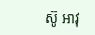ស៊ូ អាវុ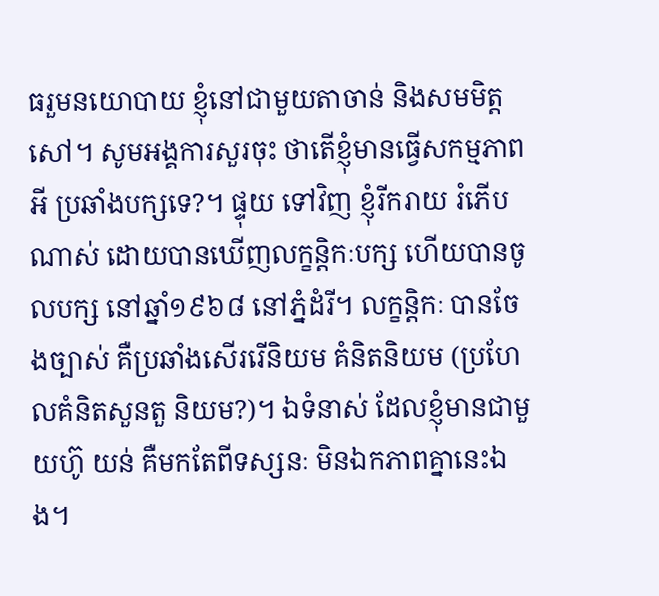ធរួមនយោបាយ ខ្ញុំនៅជាមួយតាចាន់ និងសមមិត្តសៅ។ សូមអង្គការសួរចុះ ថាតើខ្ញុំមានធ្វើសកម្មភាពអី ប្រឆាំងបក្សទេ?។ ផ្ទុយ ទៅវិញ ខ្ញុំរីករាយ រំភើបណាស់ ដោយបានឃើញលក្ខន្តិកៈបក្ស ហើយបានចូលបក្ស នៅឆ្នាំ១៩៦៨ នៅភ្នំដំរី។ លក្ខន្តិកៈ បានចែងច្បាស់ គឺប្រឆាំងសើររើនិយម គំនិតនិយម (ប្រហែលគំនិតសួនតួ និយម?)។ ឯទំនាស់ ដែលខ្ញុំមានជាមួយហ៊ូ យន់ គឺមកតែពីទស្សនៈ មិនឯកភាពគ្នានេះឯង។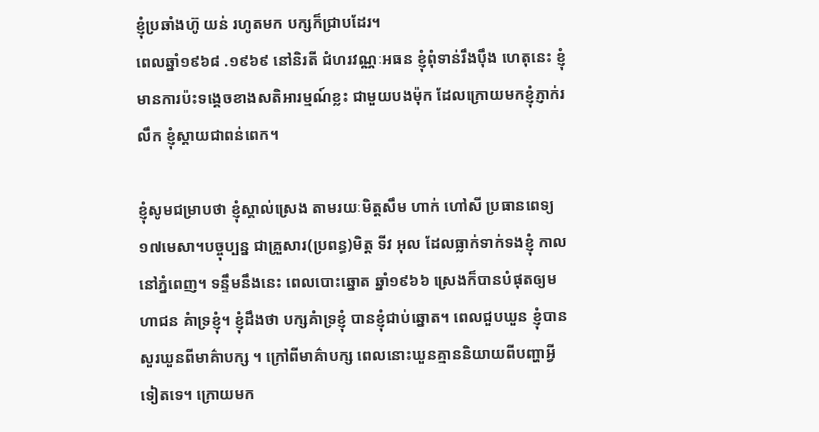ខ្ញុំប្រឆាំងហ៊ូ យន់ រហូតមក បក្សក៏ជ្រាបដែរ។
ពេលឆ្នាំ១៩៦៨ .១៩៦៩ នៅនិរតី ជំហរវណ្ណៈអធន ខ្ញុំពុំទាន់រឹងប៉ឹង ហេតុនេះ ខ្ញុំមានការប៉ះទង្គេចខាងសតិអារម្មណ៍ខ្លះ ជាមួយបងម៉ុក ដែលក្រោយមកខ្ញុំភ្ញាក់រលឹក ខ្ញុំស្តាយជាពន់ពេក។

ខ្ញុំសូមជម្រាបថា ខ្ញុំស្គាល់ស្រេង តាមរយៈមិត្តសឹម ហាក់ ហៅសី ប្រធានពេទ្យ១៧មេសា។បច្ចុប្បន្ន ជាគ្រួសារ(ប្រពន្ធ)មិត្ត ទីវ អុល ដែលធ្លាក់ទាក់ទងខ្ញុំ កាលនៅភ្នំពេញ។ ទន្ទឹមនឹងនេះ ពេលបោះឆ្នោត ឆ្នាំ១៩៦៦ ស្រេងក៏បានបំផុតឲ្យមហាជន គំាទ្រខ្ញុំ។ ខ្ញុំដឹងថា បក្សគំាទ្រខ្ញុំ បានខ្ញុំជាប់ឆ្នោត។ ពេលជួបឃួន ខ្ញុំបានសួរឃួនពីមាគ៌ាបក្ស ។ ក្រៅពីមាគ៌ាបក្ស ពេលនោះឃួនគ្មាននិយាយពីបញ្ហាអ្វីទៀតទេ។ ក្រោយមក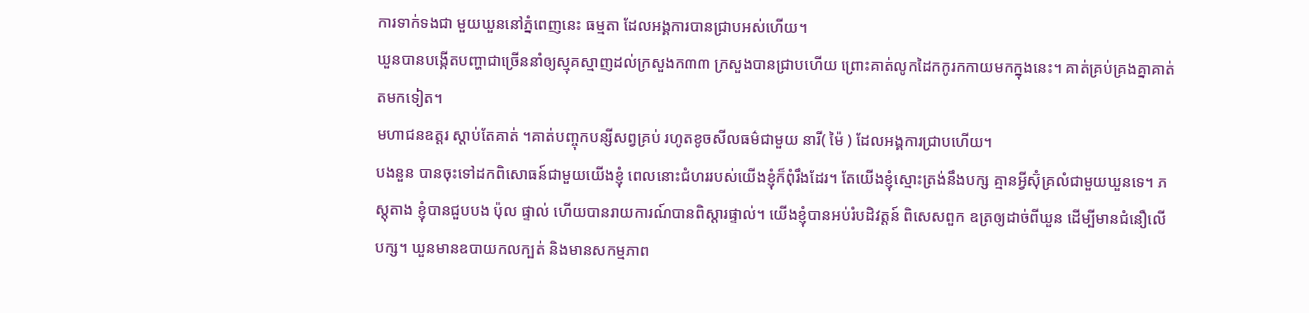ការទាក់ទងជា មួយឃួននៅភ្នំពេញនេះ ធម្មតា ដែលអង្គការបានជ្រាបអស់ហើយ។
ឃួនបានបង្កើតបញ្ហាជាច្រើននាំឲ្យស្មុគស្មាញដល់ក្រសួងក៣៣ ក្រសួងបានជ្រាបហើយ ព្រោះគាត់លូកដៃកកូរកកាយមកក្នុងនេះ។ គាត់គ្រប់គ្រងគ្នាគាត់តមកទៀត។
មហាជនឧត្តរ ស្តាប់តែគាត់ ។គាត់បញ្ចុកបន្សីសព្វគ្រប់ រហូតខូចសីលធម៌ជាមួយ នារី( ម៉ៃ ) ដែលអង្គការជ្រាបហើយ។
បងនួន បានចុះទៅដកពិសោធន៍ជាមួយយើងខ្ញុំ ពេលនោះជំហររបស់យើងខ្ញុំក៏ពុំរឹងដែរ។ តែយើងខ្ញុំស្មោះត្រង់នឹងបក្ស គ្មានអ្វីស៊ុំគ្រលំជាមួយឃួនទេ។ ភស្តុតាង ខ្ញុំបានជួបបង ប៉ុល ផ្ទាល់ ហើយបានរាយការណ៍បានពិស្តារផ្ទាល់។ យើងខ្ញុំបានអប់រំបដិវត្តន៍ ពិសេសពួក ឧត្រឲ្យដាច់ពីឃួន ដើម្បីមានជំនឿលើបក្ស។ ឃួនមានឧបាយកលក្បត់ និងមានសកម្មភាព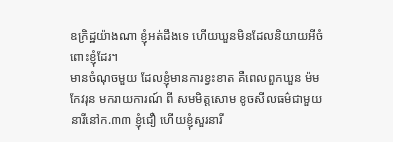ឧក្រិដ្ឋយ៉ាងណា ខ្ញុំអត់ដឹងទេ ហើយឃួនមិនដែលនិយាយអីចំពោះខ្ញុំដែរ។
មានចំណុចមួយ ដែលខ្ញុំមានការខ្វះខាត គឺពេលពួកឃួន ម៉ម កែវរុន មករាយការណ៍ ពី សមមិត្តសោម ខូចសីលធម៌ជាមួយនារីនៅក.៣៣ ខ្ញុំជឿ ហើយខ្ញុំសួរនារី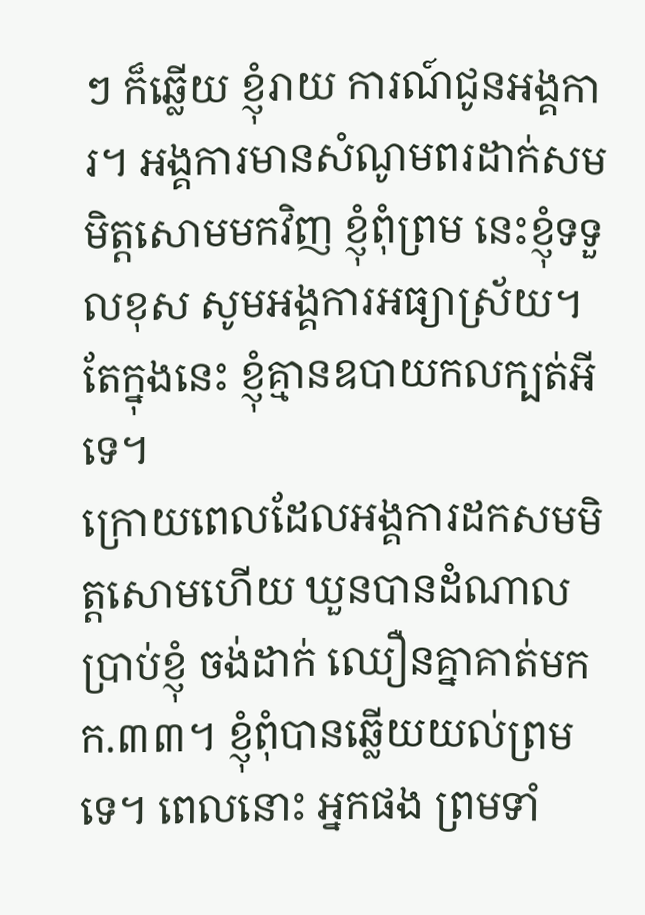ៗ ក៏ឆ្លើយ ខ្ញុំរាយ ការណ៍ជូនអង្គការ។ អង្គការមានសំណូមពរដាក់សមមិត្តសោមមកវិញ ខ្ញុំពុំព្រម នេះខ្ញុំទទួលខុស សូមអង្គការអធ្យាស្រ័យ។ តែក្នុងនេះ ខ្ញុំគ្មានឧបាយកលក្បត់អីទេ។
ក្រោយពេលដែលអង្គការដកសមមិត្តសោមហើយ ឃួនបានដំណាលប្រាប់ខ្ញុំ ចង់ដាក់ ឈឿនគ្នាគាត់មកក.៣៣។ ខ្ញុំពុំបានឆ្លើយយល់ព្រមទេ។ ពេលនោះ អ្នកផង ព្រមទាំ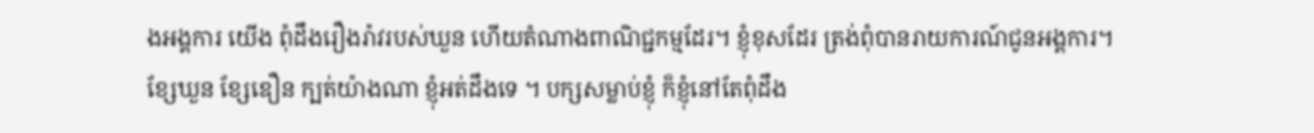ងអង្គការ យើង ពុំដឹងរឿងរ៉ាវរបស់ឃួន ហើយតំណាងពាណិជ្ជកម្មដែរ។ ខ្ញុំខុសដែរ ត្រង់ពុំបានរាយការណ៍ជូនអង្គការ។
ខ្សែឃួន ខ្សែឌឿន ក្បត់យ៉ាងណា ខ្ញុំអត់ដឹងទេ ។ បក្សសម្លាប់ខ្ញុំ ក៏ខ្ញុំនៅតែពុំដឹង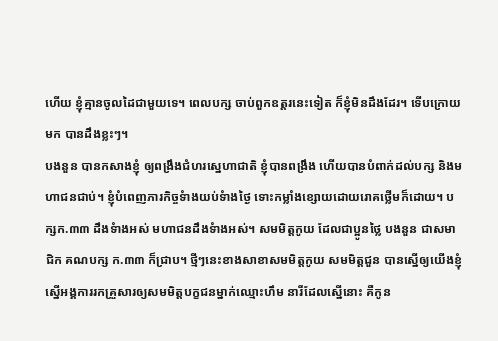ហើយ ខ្ញុំគ្មានចូលដៃជាមួយទេ។ ពេលបក្ស ចាប់ពួកឧត្តរនេះទៀត ក៏ខ្ញុំមិនដឹងដែរ។ ទើបក្រោយមក បានដឹងខ្លះៗ។
បងនួន បានកសាងខ្ញុំ ឲ្យពង្រឹងជំហរស្នេហាជាតិ ខ្ញុំបានពង្រឹង ហើយបានបំពាក់ដល់បក្ស និងមហាជនជាប់។ ខ្ញុំបំពេញភារកិច្ចទំាងយប់ទំាងថ្ងៃ ទោះកម្លាំងខ្សោយដោយរោគថ្លើមក៏ដោយ។ បក្សក.៣៣ ដឹងទំាងអស់ មហាជនដឹងទំាងអស់។ សមមិត្តកូយ ដែលជាប្អូនថ្លៃ បងនួន ជាសមាជិក គណបក្ស ក.៣៣ ក៏ជ្រាប។ ថ្មីៗនេះខាងសាខាសមមិត្តកូយ សមមិត្តជួន បានស្នើឲ្យយើងខ្ញុំ ស្នើអង្គការរកគ្រួសារឲ្យសមមិត្តបក្ខជនម្នាក់ឈ្មោះហឹម នារីដែលស្នើនោះ គឺកូន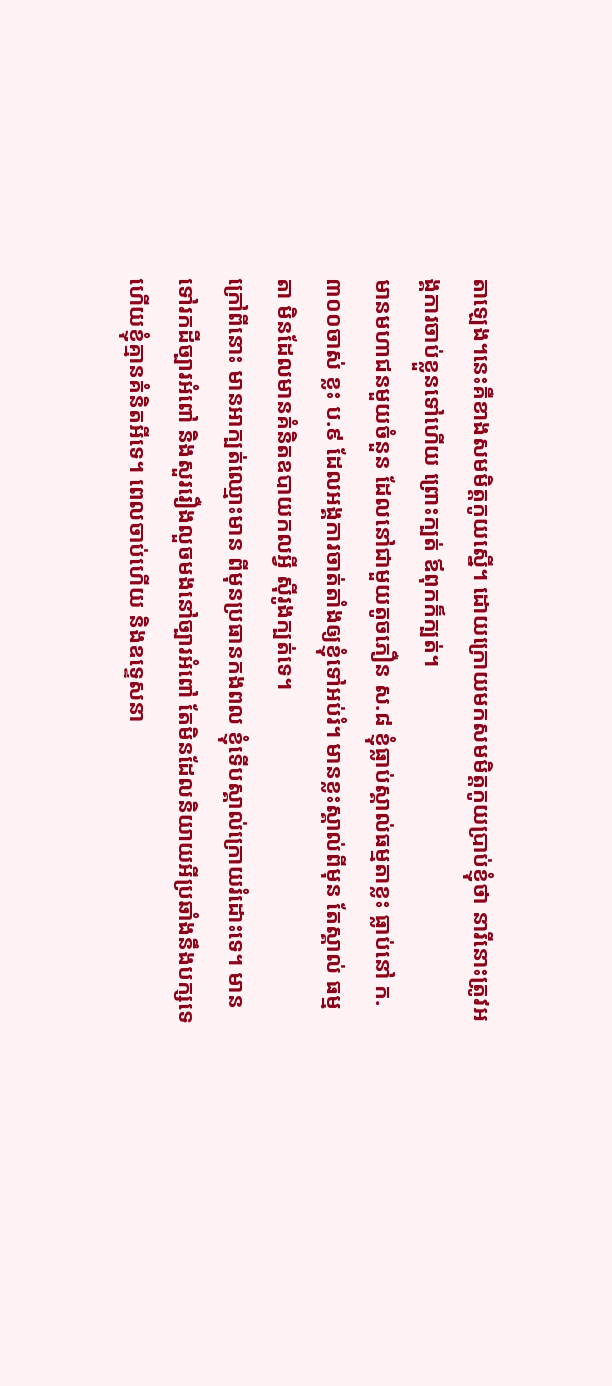តាឡេង។នេះគឺខាងសមមិត្តកូយស្នើ។ ដោយក្រោយមកសមមិត្តកូយប្រាប់ខ្ញុំថា នារីនោះត្រូវអង្គការចាប់ខ្លួនទៅហើយ ព្រោះក្បត់ ឪពុកក៏ក្បត់។
មានមហាជនមួយចំនួន ដែលនៅជាមួយតូចភឿន ស.៨ ខ្ញុំធ្លាប់ស្គាល់ធម្មតាខ្លះ ធ្លាប់នៅ ក.៣០០ចាស់ ខ្លះ ប.៩ ដែលអង្គការចាត់តាំងឲ្យខ្ញុំទៅអប់រំ។ មានខ្លះស្គាល់ពីមុន តែស្គាល់ ធម្មតា មិនដែលមានគំនិតឧបាយកលអ្វី ស៊ីរូងក្បត់ទេ។
ក្រៅពីនោះ មានអាក្បត់ឈ្មោះមាន ពីមុនប្រធានកងពល ខ្ញុំទើបស្គាល់ក្រោយរំដោះទេ។ មាន ទៅរកដីច្បារអំពៅ និងសួររឿងលួចមងនៅច្បារអំពៅ តែមិនដែលនិយាយអីប្រឆាំងនឹងបក្សទេ ហើយខ្ញុំគ្មានគំនិតអីទេ។ ពេលចាប់ហើយ និងឧទ្ទេសនា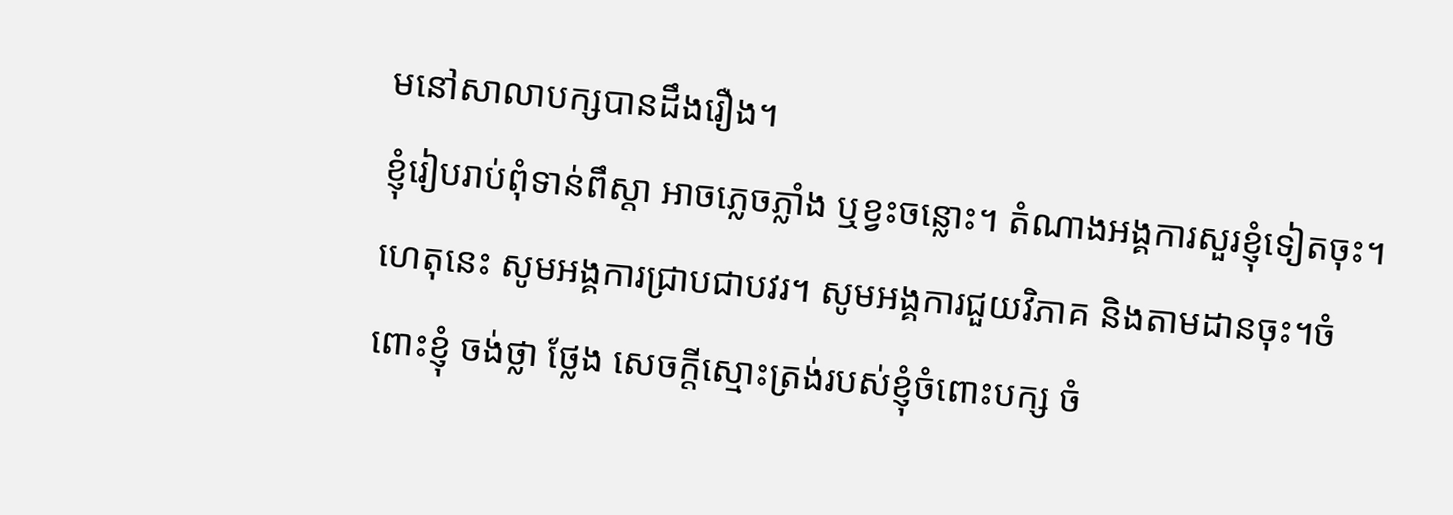មនៅសាលាបក្សបានដឹងរឿង។
ខ្ញុំរៀបរាប់ពុំទាន់ពឹស្តា អាចភ្លេចភ្លាំង ឬខ្វះចន្លោះ។ តំណាងអង្គការសួរខ្ញុំទៀតចុះ។ ហេតុនេះ សូមអង្គការជ្រាបជាបវរ។ សូមអង្គការជួយវិភាគ និងតាមដានចុះ។ចំពោះខ្ញុំ ចង់ថ្លា ថ្លែង សេចក្តីស្មោះត្រង់របស់ខ្ញុំចំពោះបក្ស ចំ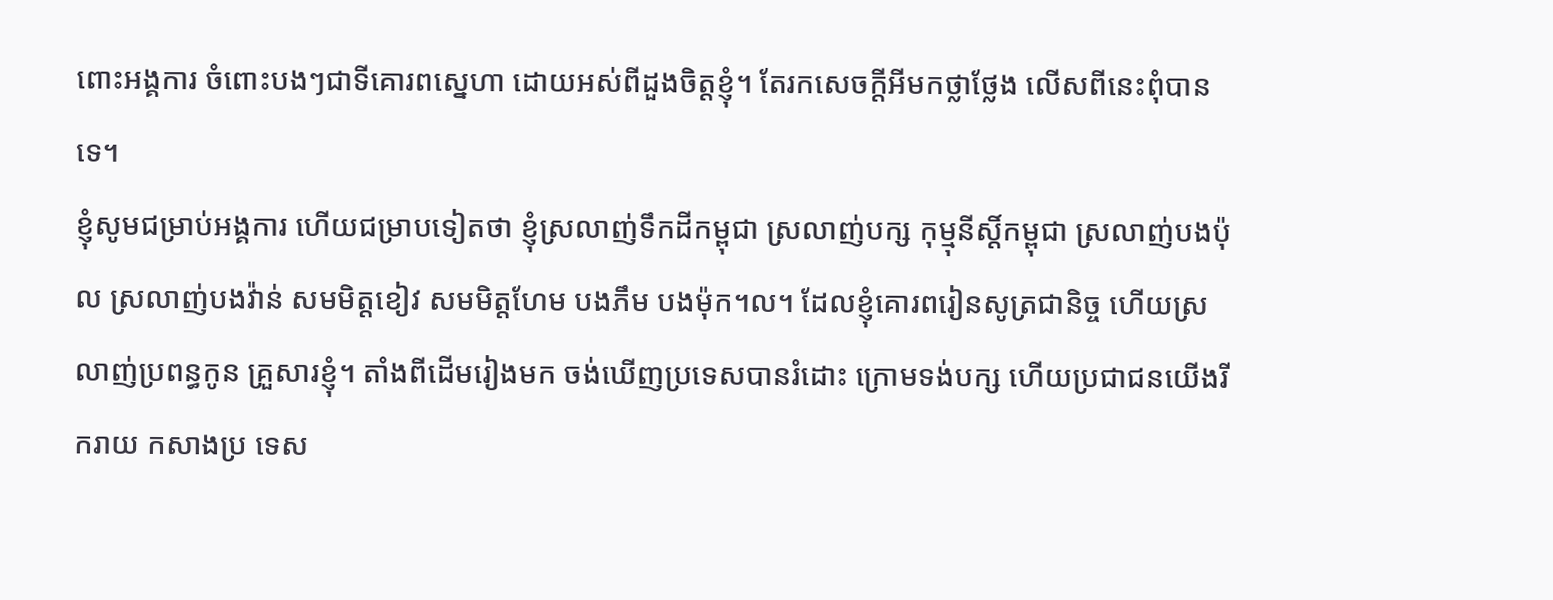ពោះអង្គការ ចំពោះបងៗជាទីគោរពស្នេហា ដោយអស់ពីដួងចិត្តខ្ញុំ។ តែរកសេចក្តីអីមកថ្លាថ្លែង លើសពីនេះពុំបានទេ។
ខ្ញុំសូមជម្រាប់អង្គការ ហើយជម្រាបទៀតថា ខ្ញុំស្រលាញ់ទឹកដីកម្ពុជា ស្រលាញ់បក្ស កុម្មុនីស្តិ៍កម្ពុជា ស្រលាញ់បងប៉ុល ស្រលាញ់បងវ៉ាន់ សមមិត្តខៀវ សមមិត្តហែម បងភឹម បងម៉ុក។ល។ ដែលខ្ញុំគោរពរៀនសូត្រជានិច្ច ហើយស្រលាញ់ប្រពន្ធកូន គ្រួសារខ្ញុំ។ តាំងពីដើមរៀងមក ចង់ឃើញប្រទេសបានរំដោះ ក្រោមទង់បក្ស ហើយប្រជាជនយើងរីករាយ កសាងប្រ ទេស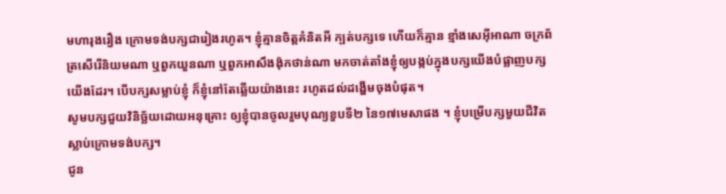មហារុងរឿង ក្រោមទង់បក្សជារៀងរហូត។ ខ្ញុំគ្មានចិត្តគំនិតអី ក្បត់បក្សទេ ហើយក៏គ្មាន ខ្មាំងសេអ៊ីអាណា ចក្រព័ត្រសើរើនិយមណា ឬពួកយួនណា ឬពួកអាសឹងង៉ុកថាន់ណា មកចាត់តាំងខ្ញុំឲ្យបង្កប់ក្នុងបក្សយើងបំផ្លាញបក្សយើងដែរ។ បើបក្សសម្លាប់ខ្ញុំ ក៏ខ្ញុំនៅតែឆ្លើយយ៉ាងនេះ រហូតដល់ដង្ហើមចុងបំផុត។
សូមបក្សជួយវិនិច្ឆ័យដោយអនុគ្រោះ ឲ្យខ្ញុំបានចូលរួមបុណ្យខួបទី២ នៃ១៧មេសាផង ។ ខ្ញុំបម្រើបក្សមួយជីវិត ស្លាប់ក្រោមទង់បក្ស។
ជូន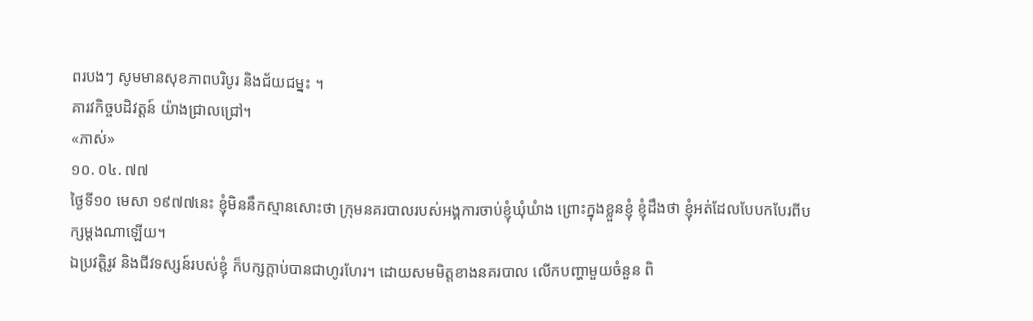ពរបងៗ សូមមានសុខភាពបរិបូរ និងជ័យជម្នះ ។
គារវកិច្ចបដិវត្តន៍ យ៉ាងជ្រាលជ្រៅ។
«ភាស់»
១០. ០៤. ៧៧
ថ្ងៃទី១០ មេសា ១៩៧៧នេះ ខ្ញុំមិននឹកស្មានសោះថា ក្រុមនគរបាលរបស់អង្គការចាប់ខ្ញុំឃុំឃំាង ព្រោះក្នុងខ្លួនខ្ញុំ ខ្ញុំដឹងថា ខ្ញុំអត់ដែលបែបកបែរពីបក្សម្តងណាឡើយ។
ឯប្រវត្តិរូវ និងជីវទស្សន៍របស់ខ្ញុំ ក៏បក្សក្តាប់បានជាហូរហែរ។ ដោយសមមិត្តខាងនគរបាល លើកបញ្ហាមួយចំនួន ពិ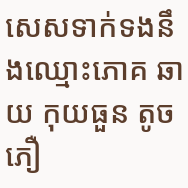សេសទាក់ទងនឹងឈ្មោះភោគ ឆាយ កុយធួន តូចភឿ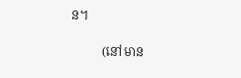ន។

          (នៅមាន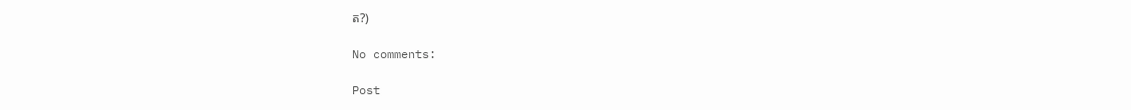ត?)

No comments:

Post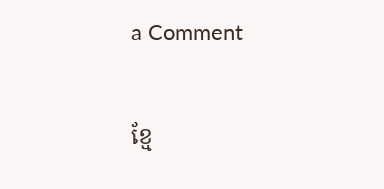a Comment

ខ្មែ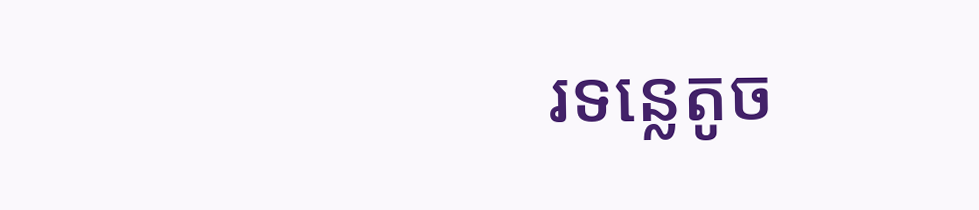រទន្លេតូច